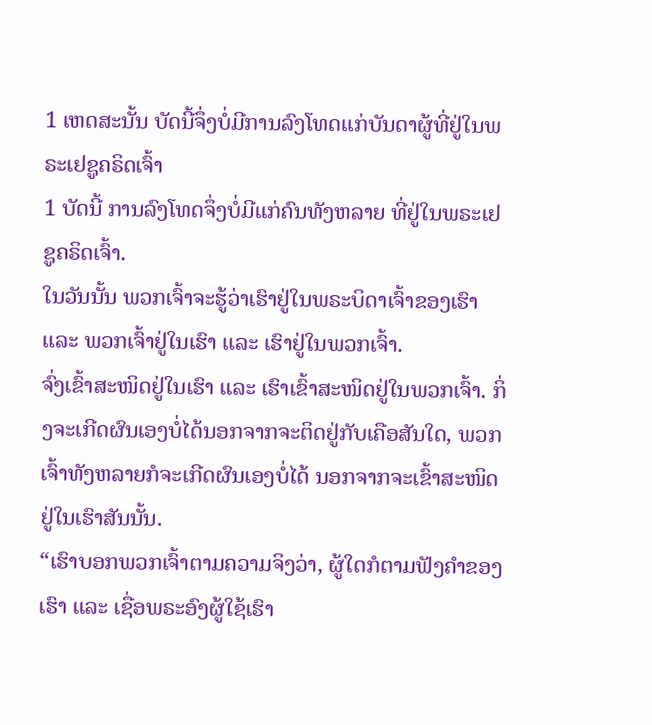1 ເຫດສະນັ້ນ ບັດນີ້ຈຶ່ງບໍ່ມີການລົງໂທດແກ່ບັນດາຜູ້ທີ່ຢູ່ໃນພຣະເຢຊູຄຣິດເຈົ້າ
1 ບັດນີ້ ການລົງໂທດຈຶ່ງບໍ່ມີແກ່ຄົນທັງຫລາຍ ທີ່ຢູ່ໃນພຣະເຢຊູຄຣິດເຈົ້າ.
ໃນວັນນັ້ນ ພວກເຈົ້າຈະຮູ້ວ່າເຮົາຢູ່ໃນພຣະບິດາເຈົ້າຂອງເຮົາ ແລະ ພວກເຈົ້າຢູ່ໃນເຮົາ ແລະ ເຮົາຢູ່ໃນພວກເຈົ້າ.
ຈົ່ງເຂົ້າສະໜິດຢູ່ໃນເຮົາ ແລະ ເຮົາເຂົ້າສະໜິດຢູ່ໃນພວກເຈົ້າ. ກິ່ງຈະເກີດຜົນເອງບໍ່ໄດ້ນອກຈາກຈະຕິດຢູ່ກັບເຄືອສັນໃດ, ພວກເຈົ້າທັງຫລາຍກໍຈະເກີດຜົນເອງບໍ່ໄດ້ ນອກຈາກຈະເຂົ້າສະໜິດຢູ່ໃນເຮົາສັນນັ້ນ.
“ເຮົາບອກພວກເຈົ້າຕາມຄວາມຈິງວ່າ, ຜູ້ໃດກໍຕາມຟັງຄຳຂອງເຮົາ ແລະ ເຊື່ອພຣະອົງຜູ້ໃຊ້ເຮົາ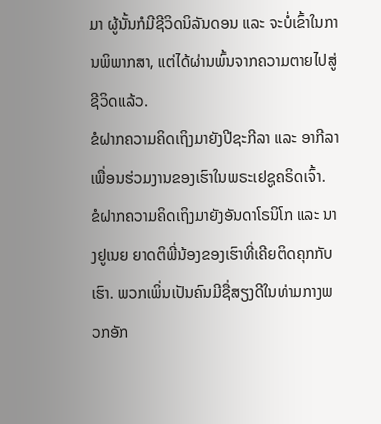ມາ ຜູ້ນັ້ນກໍມີຊີວິດນິລັນດອນ ແລະ ຈະບໍ່ເຂົ້າໃນການພິພາກສາ, ແຕ່ໄດ້ຜ່ານພົ້ນຈາກຄວາມຕາຍໄປສູ່ຊີວິດແລ້ວ.
ຂໍຝາກຄວາມຄິດເຖິງມາຍັງປີຊະກີລາ ແລະ ອາກີລາ ເພື່ອນຮ່ວມງານຂອງເຮົາໃນພຣະເຢຊູຄຣິດເຈົ້າ.
ຂໍຝາກຄວາມຄິດເຖິງມາຍັງອັນດາໂຣນິໂກ ແລະ ນາງຢູເນຍ ຍາດຕິພີ່ນ້ອງຂອງເຮົາທີ່ເຄີຍຕິດຄຸກກັບເຮົາ. ພວກເພິ່ນເປັນຄົນມີຊື່ສຽງດີໃນທ່າມກາງພວກອັກ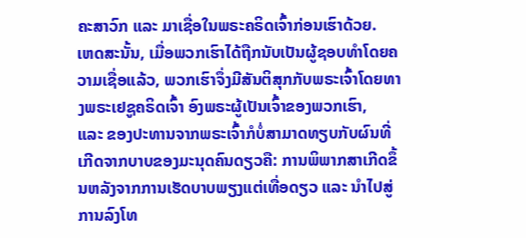ຄະສາວົກ ແລະ ມາເຊື່ອໃນພຣະຄຣິດເຈົ້າກ່ອນເຮົາດ້ວຍ.
ເຫດສະນັ້ນ, ເມື່ອພວກເຮົາໄດ້ຖືກນັບເປັນຜູ້ຊອບທຳໂດຍຄວາມເຊື່ອແລ້ວ, ພວກເຮົາຈຶ່ງມີສັນຕິສຸກກັບພຣະເຈົ້າໂດຍທາງພຣະເຢຊູຄຣິດເຈົ້າ ອົງພຣະຜູ້ເປັນເຈົ້າຂອງພວກເຮົາ,
ແລະ ຂອງປະທານຈາກພຣະເຈົ້າກໍບໍ່ສາມາດທຽບກັບຜົນທີ່ເກີດຈາກບາບຂອງມະນຸດຄົນດຽວຄື: ການພິພາກສາເກີດຂຶ້ນຫລັງຈາກການເຮັດບາບພຽງແຕ່ເທື່ອດຽວ ແລະ ນຳໄປສູ່ການລົງໂທ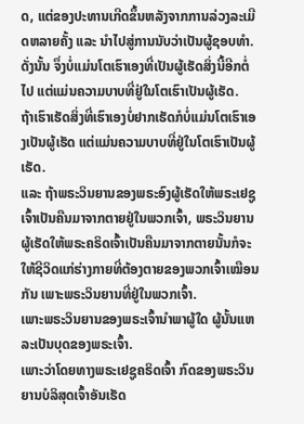ດ, ແຕ່ຂອງປະທານເກີດຂຶ້ນຫລັງຈາກການລ່ວງລະເມີດຫລາຍຄັ້ງ ແລະ ນຳໄປສູ່ການນັບວ່າເປັນຜູ້ຊອບທຳ.
ດັ່ງນັ້ນ ຈຶ່ງບໍ່ແມ່ນໂຕເຮົາເອງທີ່ເປັນຜູ້ເຮັດສິ່ງນີ້ອີກຕໍ່ໄປ ແຕ່ແມ່ນຄວາມບາບທີ່ຢູ່ໃນໂຕເຮົາເປັນຜູ້ເຮັດ.
ຖ້າເຮົາເຮັດສິ່ງທີ່ເຮົາເອງບໍ່ຢາກເຮັດກໍບໍ່ແມ່ນໂຕເຮົາເອງເປັນຜູ້ເຮັດ ແຕ່ແມ່ນຄວາມບາບທີ່ຢູ່ໃນໂຕເຮົາເປັນຜູ້ເຮັດ.
ແລະ ຖ້າພຣະວິນຍານຂອງພຣະອົງຜູ້ເຮັດໃຫ້ພຣະເຢຊູເຈົ້າເປັນຄືນມາຈາກຕາຍຢູ່ໃນພວກເຈົ້າ, ພຣະວິນຍານຜູ້ເຮັດໃຫ້ພຣະຄຣິດເຈົ້າເປັນຄືນມາຈາກຕາຍນັ້ນກໍຈະໃຫ້ຊີວິດແກ່ຮ່າງກາຍທີ່ຕ້ອງຕາຍຂອງພວກເຈົ້າເໝືອນກັນ ເພາະພຣະວິນຍານທີ່ຢູ່ໃນພວກເຈົ້າ.
ເພາະພຣະວິນຍານຂອງພຣະເຈົ້ານຳພາຜູ້ໃດ ຜູ້ນັ້ນແຫລະເປັນບຸດຂອງພຣະເຈົ້າ.
ເພາະວ່າໂດຍທາງພຣະເຢຊູຄຣິດເຈົ້າ ກົດຂອງພຣະວິນຍານບໍລິສຸດເຈົ້າອັນເຮັດ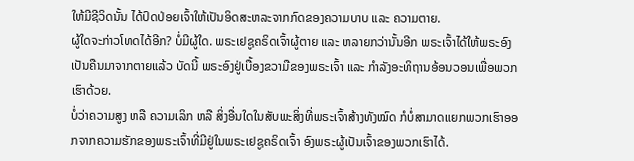ໃຫ້ມີຊີວິດນັ້ນ ໄດ້ປົດປ່ອຍເຈົ້າໃຫ້ເປັນອິດສະຫລະຈາກກົດຂອງຄວາມບາບ ແລະ ຄວາມຕາຍ.
ຜູ້ໃດຈະກ່າວໂທດໄດ້ອີກ? ບໍ່ມີຜູ້ໃດ. ພຣະເຢຊູຄຣິດເຈົ້າຜູ້ຕາຍ ແລະ ຫລາຍກວ່ານັ້ນອີກ ພຣະເຈົ້າໄດ້ໃຫ້ພຣະອົງເປັນຄືນມາຈາກຕາຍແລ້ວ ບັດນີ້ ພຣະອົງຢູ່ເບື້ອງຂວາມືຂອງພຣະເຈົ້າ ແລະ ກຳລັງອະທິຖານອ້ອນວອນເພື່ອພວກເຮົາດ້ວຍ.
ບໍ່ວ່າຄວາມສູງ ຫລື ຄວາມເລິກ ຫລື ສິ່ງອື່ນໃດໃນສັບພະສິ່ງທີ່ພຣະເຈົ້າສ້າງທັງໝົດ ກໍບໍ່ສາມາດແຍກພວກເຮົາອອກຈາກຄວາມຮັກຂອງພຣະເຈົ້າທີ່ມີຢູ່ໃນພຣະເຢຊູຄຣິດເຈົ້າ ອົງພຣະຜູ້ເປັນເຈົ້າຂອງພວກເຮົາໄດ້.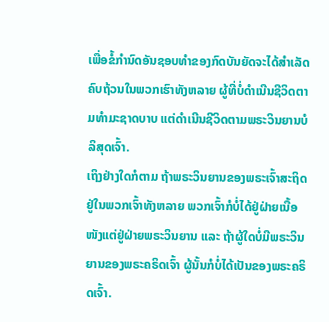ເພື່ອຂໍ້ກຳນົດອັນຊອບທຳຂອງກົດບັນຍັດຈະໄດ້ສຳເລັດຄົບຖ້ວນໃນພວກເຮົາທັງຫລາຍ ຜູ້ທີ່ບໍ່ດຳເນີນຊີວິດຕາມທຳມະຊາດບາບ ແຕ່ດຳເນີນຊີວິດຕາມພຣະວິນຍານບໍລິສຸດເຈົ້າ.
ເຖິງຢ່າງໃດກໍຕາມ ຖ້າພຣະວິນຍານຂອງພຣະເຈົ້າສະຖິດຢູ່ໃນພວກເຈົ້າທັງຫລາຍ ພວກເຈົ້າກໍບໍ່ໄດ້ຢູ່ຝ່າຍເນື້ອໜັງແຕ່ຢູ່ຝ່າຍພຣະວິນຍານ ແລະ ຖ້າຜູ້ໃດບໍ່ມີພຣະວິນຍານຂອງພຣະຄຣິດເຈົ້າ ຜູ້ນັ້ນກໍບໍ່ໄດ້ເປັນຂອງພຣະຄຣິດເຈົ້າ.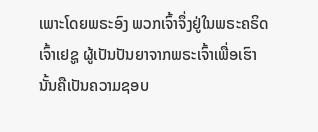ເພາະໂດຍພຣະອົງ ພວກເຈົ້າຈຶ່ງຢູ່ໃນພຣະຄຣິດເຈົ້າເຢຊູ ຜູ້ເປັນປັນຍາຈາກພຣະເຈົ້າເພື່ອເຮົາ ນັ້ນຄືເປັນຄວາມຊອບ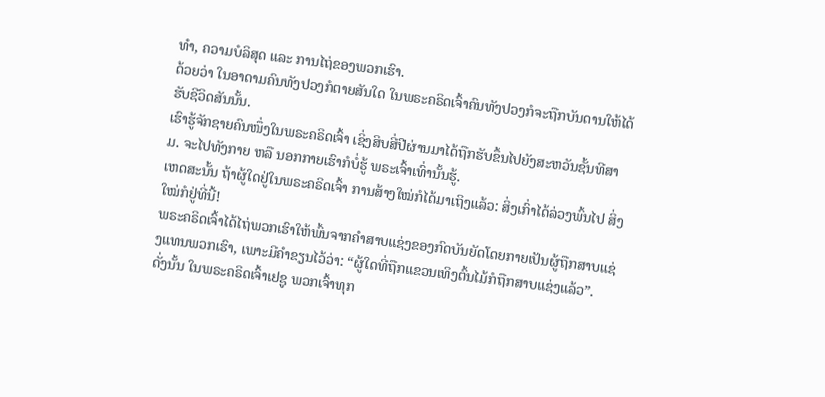ທຳ, ຄວາມບໍລິສຸດ ແລະ ການໄຖ່ຂອງພວກເຮົາ.
ດ້ວຍວ່າ ໃນອາດາມຄົນທັງປວງກໍຕາຍສັນໃດ ໃນພຣະຄຣິດເຈົ້າຄົນທັງປວງກໍຈະຖືກບັນດານໃຫ້ໄດ້ຮັບຊີວິດສັນນັ້ນ.
ເຮົາຮູ້ຈັກຊາຍຄົນໜຶ່ງໃນພຣະຄຣິດເຈົ້າ ເຊິ່ງສິບສີ່ປີຜ່ານມາໄດ້ຖືກຮັບຂຶ້ນໄປຍັງສະຫວັນຊັ້ນທີສາມ. ຈະໄປທັງກາຍ ຫລື ນອກກາຍເຮົາກໍບໍ່ຮູ້ ພຣະເຈົ້າເທົ່ານັ້ນຮູ້.
ເຫດສະນັ້ນ ຖ້າຜູ້ໃດຢູ່ໃນພຣະຄຣິດເຈົ້າ ການສ້າງໃໝ່ກໍໄດ້ມາເຖິງແລ້ວ: ສິ່ງເກົ່າໄດ້ລ່ວງພົ້ນໄປ ສິ່ງໃໝ່ກໍຢູ່ທີ່ນີ້!
ພຣະຄຣິດເຈົ້າໄດ້ໄຖ່ພວກເຮົາໃຫ້ພົ້ນຈາກຄຳສາບແຊ່ງຂອງກົດບັນຍັດໂດຍກາຍເປັນຜູ້ຖືກສາບແຊ່ງແທນພວກເຮົາ, ເພາະມີຄຳຂຽນໄວ້ວ່າ: “ຜູ້ໃດທີ່ຖືກແຂວນເທິງຕົ້ນໄມ້ກໍຖືກສາບແຊ່ງແລ້ວ”.
ດັ່ງນັ້ນ ໃນພຣະຄຣິດເຈົ້າເຢຊູ ພວກເຈົ້າທຸກ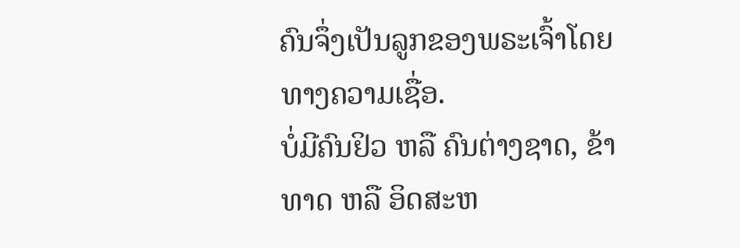ຄົນຈຶ່ງເປັນລູກຂອງພຣະເຈົ້າໂດຍທາງຄວາມເຊື່ອ.
ບໍ່ມີຄົນຢິວ ຫລື ຄົນຕ່າງຊາດ, ຂ້າທາດ ຫລື ອິດສະຫ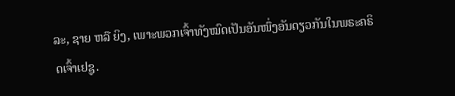ລະ, ຊາຍ ຫລື ຍິງ, ເພາະພວກເຈົ້າທັງໝົດເປັນອັນໜຶ່ງອັນດຽວກັນໃນພຣະຄຣິດເຈົ້າເຢຊູ.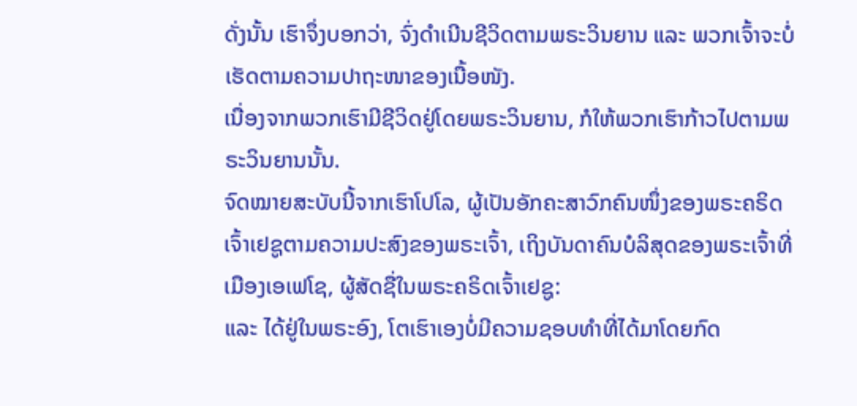ດັ່ງນັ້ນ ເຮົາຈຶ່ງບອກວ່າ, ຈົ່ງດຳເນີນຊີວິດຕາມພຣະວິນຍານ ແລະ ພວກເຈົ້າຈະບໍ່ເຮັດຕາມຄວາມປາຖະໜາຂອງເນື້ອໜັງ.
ເນື່ອງຈາກພວກເຮົາມີຊີວິດຢູ່ໂດຍພຣະວິນຍານ, ກໍໃຫ້ພວກເຮົາກ້າວໄປຕາມພຣະວິນຍານນັ້ນ.
ຈົດໝາຍສະບັບນີ້ຈາກເຮົາໂປໂລ, ຜູ້ເປັນອັກຄະສາວົກຄົນໜຶ່ງຂອງພຣະຄຣິດເຈົ້າເຢຊູຕາມຄວາມປະສົງຂອງພຣະເຈົ້າ, ເຖິງບັນດາຄົນບໍລິສຸດຂອງພຣະເຈົ້າທີ່ເມືອງເອເຟໂຊ, ຜູ້ສັດຊື່ໃນພຣະຄຣິດເຈົ້າເຢຊູ:
ແລະ ໄດ້ຢູ່ໃນພຣະອົງ, ໂຕເຮົາເອງບໍ່ມີຄວາມຊອບທຳທີ່ໄດ້ມາໂດຍກົດ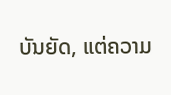ບັນຍັດ, ແຕ່ຄວາມ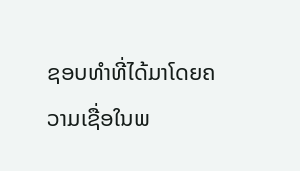ຊອບທຳທີ່ໄດ້ມາໂດຍຄວາມເຊື່ອໃນພ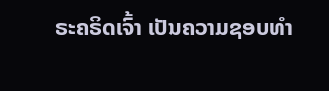ຣະຄຣິດເຈົ້າ ເປັນຄວາມຊອບທຳ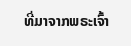ທີ່ມາຈາກພຣະເຈົ້າ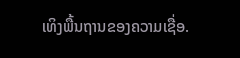ເທິງພື້ນຖານຂອງຄວາມເຊື່ອ.